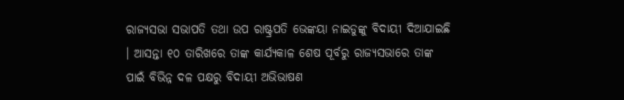ରାଜ୍ୟସଭା ସଭାପତି ତଥା ଉପ ରାଷ୍ଟ୍ରପତି ଭେଙ୍କୟା ନାଇଡୁଙ୍କୁ ବିଦାୟୀ ଦିଆଯାଇଛି । ଆସନ୍ତା ୧୦ ତାରିଖରେ ତାଙ୍କ କାର୍ଯ୍ୟକାଳ ଶେଷ ପୂର୍ବରୁ ରାଜ୍ୟସଭାରେ ତାଙ୍କ ପାଇଁ ବିଭିନ୍ନ ଦଳ ପକ୍ଷରୁ ବିଦାୟୀ ଅଭିଭାଷଣ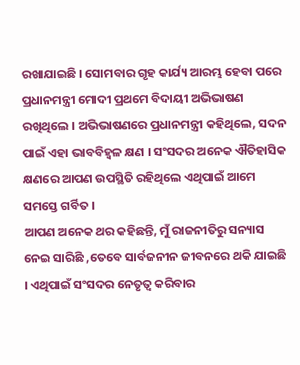ରଖାଯାଇଛି । ସୋମବାର ଗୃହ କାର୍ଯ୍ୟ ଆରମ୍ଭ ହେବା ପରେ ପ୍ରଧାନମନ୍ତ୍ରୀ ମୋଦୀ ପ୍ରଥମେ ବିଦାୟୀ ଅଭିଭାଷଣ ରଖିଥିଲେ । ଅଭିଭାଷଣରେ ପ୍ରଧାନମନ୍ତ୍ରୀ କହିଥିଲେ, ସଦନ ପାଇଁ ଏହା ଭାବବିହ୍ୱଳ କ୍ଷଣ । ସଂସଦର ଅନେକ ଐତିହାସିକ କ୍ଷଣରେ ଆପଣ ଉପସ୍ଥିତି ରହିଥିଲେ ଏଥିପାଇଁ ଆମେ ସମସ୍ତେ ଗର୍ବିତ ।
ଆପଣ ଅନେକ ଥର କହିଛନ୍ତି, ମୁଁ ରାଜନୀତିରୁ ସନ୍ୟାସ ନେଇ ସାରିଛି ,ତେବେ ସାର୍ବଜନୀନ ଜୀବନରେ ଥକି ଯାଇଛି । ଏଥିପାଇଁ ସଂସଦର ନେତୃତ୍ୱ କରିବାର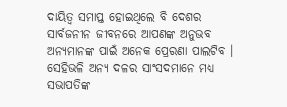ଦାୟିତ୍ୱ ସମାପ୍ତ ହୋଇଥିଲେ ବି ଦେଶର ସାର୍ବଜନୀନ ଜୀବନରେ ଆପଣଙ୍କ ଅନୁଭବ ଅନ୍ୟମାନଙ୍କ ପାଇଁ ଅନେକ ପ୍ରେରଣା ପାଲଟିବ । ସେହିଭଳି ଅନ୍ୟ ଦଳର ସାଂସଦମାନେ ମଧ୍ୟ ସଭାପତିଙ୍କ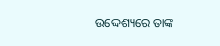ଉଦ୍ଦେଶ୍ୟରେ ତାଙ୍କ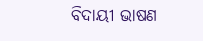ବିଦାୟୀ ଭାଷଣ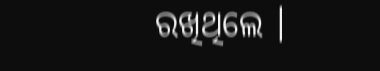ରଖିଥିଲେ ।